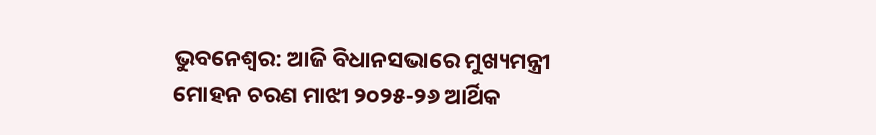ଭୁବନେଶ୍ୱର: ଆଜି ବିଧାନସଭାରେ ମୁଖ୍ୟମନ୍ତ୍ରୀ ମୋହନ ଚରଣ ମାଝୀ ୨୦୨୫-୨୬ ଆର୍ଥିକ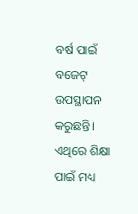ବର୍ଷ ପାଇଁ ବଜେଟ୍ ଉପସ୍ଥାପନ କରୁଛନ୍ତି। ଏଥିରେ ଶିକ୍ଷା ପାଇଁ ମଧ୍ୟ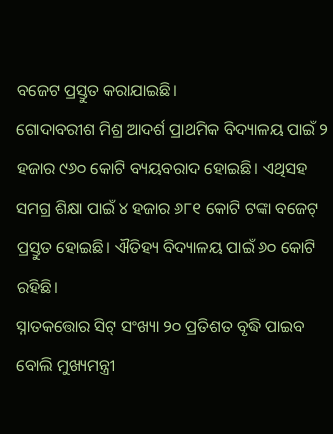ବଜେଟ ପ୍ରସ୍ତୁତ କରାଯାଇଛି।
ଗୋଦାବରୀଶ ମିଶ୍ର ଆଦର୍ଶ ପ୍ରାଥମିକ ବିଦ୍ୟାଳୟ ପାଇଁ ୨ ହଜାର ୯୬୦ କୋଟି ବ୍ୟୟବରାଦ ହୋଇଛି। ଏଥିସହ ସମଗ୍ର ଶିକ୍ଷା ପାଇଁ ୪ ହଜାର ୬୮୧ କୋଟି ଟଙ୍କା ବଜେଟ୍ ପ୍ରସ୍ତୁତ ହୋଇଛି। ଐତିହ୍ୟ ବିଦ୍ୟାଳୟ ପାଇଁ ୬୦ କୋଟି ରହିଛି।
ସ୍ନାତକତ୍ତୋର ସିଟ୍ ସଂଖ୍ୟା ୨୦ ପ୍ରତିଶତ ବୃଦ୍ଧି ପାଇବ ବୋଲି ମୁଖ୍ୟମନ୍ତ୍ରୀ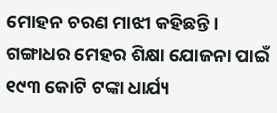ମୋହନ ଚରଣ ମାଝୀ କହିଛନ୍ତି। ଗଙ୍ଗାଧର ମେହର ଶିକ୍ଷା ଯୋଜନା ପାଇଁ ୧୯୩ କୋଟି ଟଙ୍କା ଧାର୍ଯ୍ୟ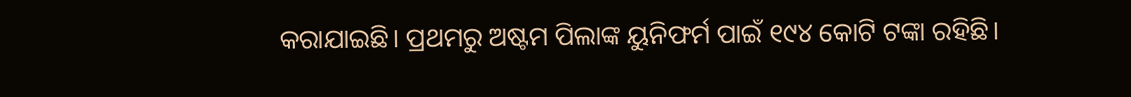କରାଯାଇଛି। ପ୍ରଥମରୁ ଅଷ୍ଟମ ପିଲାଙ୍କ ୟୁନିଫର୍ମ ପାଇଁ ୧୯୪ କୋଟି ଟଙ୍କା ରହିଛି।